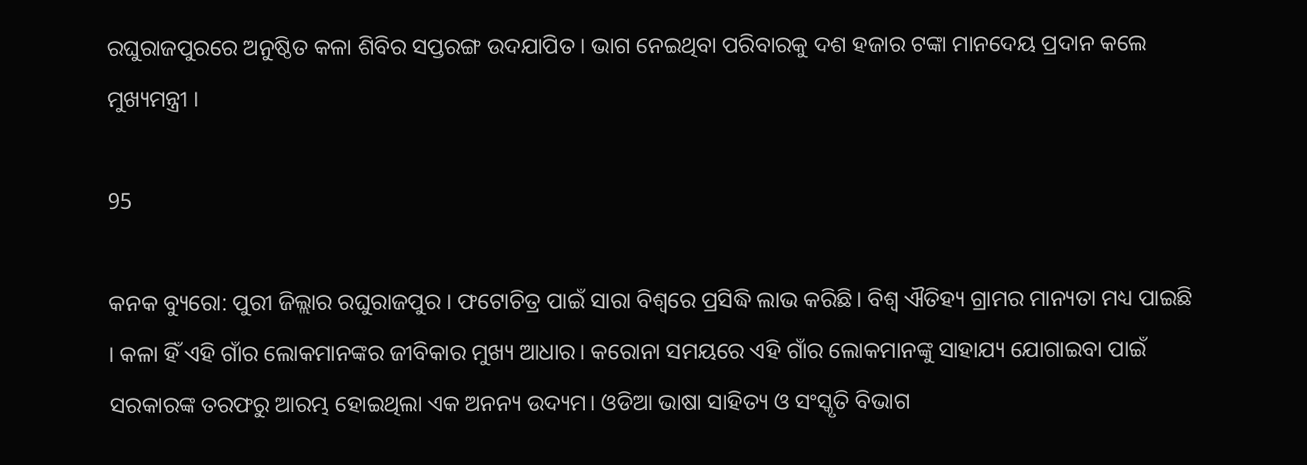ରଘୁରାଜପୁରରେ ଅନୁଷ୍ଠିତ କଳା ଶିବିର ସପ୍ତରଙ୍ଗ ଉଦଯାପିତ । ଭାଗ ନେଇଥିବା ପରିବାରକୁ ଦଶ ହଜାର ଟଙ୍କା ମାନଦେୟ ପ୍ରଦାନ କଲେ ମୁଖ୍ୟମନ୍ତ୍ରୀ ।

95

କନକ ବ୍ୟୁରୋ: ପୁରୀ ଜିଲ୍ଲାର ରଘୁରାଜପୁର । ଫଟୋଚିତ୍ର ପାଇଁ ସାରା ବିଶ୍ବରେ ପ୍ରସିଦ୍ଧି ଲାଭ କରିଛି। ବିଶ୍ବ ଐତିହ୍ୟ ଗ୍ରାମର ମାନ୍ୟତା ମଧ୍ୟ ପାଇଛି । କଳା ହିଁ ଏହି ଗାଁର ଲୋକମାନଙ୍କର ଜୀବିକାର ମୁଖ୍ୟ ଆଧାର। କରୋନା ସମୟରେ ଏହି ଗାଁର ଲୋକମାନଙ୍କୁ ସାହାଯ୍ୟ ଯୋଗାଇବା ପାଇଁ ସରକାରଙ୍କ ତରଫରୁ ଆରମ୍ଭ ହୋଇଥିଲା ଏକ ଅନନ୍ୟ ଉଦ୍ୟମ। ଓଡିଆ ଭାଷା ସାହିତ୍ୟ ଓ ସଂସ୍କୃତି ବିଭାଗ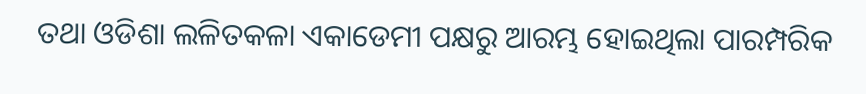ତଥା ଓଡିଶା ଲଳିତକଳା ଏକାଡେମୀ ପକ୍ଷରୁ ଆରମ୍ଭ ହୋଇଥିଲା ପାରମ୍ପରିକ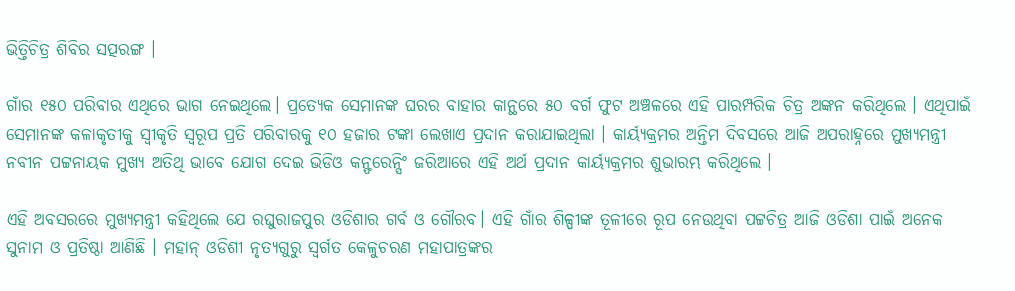ଭିତ୍ତିଚିତ୍ର ଶିବିର ସତ୍ପରଙ୍ଗ ।

ଗାଁର ୧୫୦ ପରିବାର ଏଥିରେ ଭାଗ ନେଇଥିଲେ। ପ୍ରତ୍ୟେକ ସେମାନଙ୍କ ଘରର ବାହାର କାନ୍ଥରେ ୫୦ ବର୍ଗ ଫୁଟ ଅଞ୍ଚଳରେ ଏହି ପାରମ୍ପରିକ ଚିତ୍ର ଅଙ୍କନ କରିଥିଲେ । ଏଥିପାଇଁ ସେମାନଙ୍କ କଳାକୃତୀକୁ ସ୍ବୀକୃତି ସ୍ୱରୂପ ପ୍ରତି ପରିବାରକୁ ୧୦ ହଜାର ଟଙ୍କା ଲେଖାଏ ପ୍ରଦାନ କରାଯାଇଥିଲା । କାର୍ୟ୍ୟକ୍ରମର ଅନ୍ତିମ ଦିବସରେ ଆଜି ଅପରାହ୍ନରେ ମୁଖ୍ୟମନ୍ତ୍ରୀ ନବୀନ ପଟ୍ଟନାୟକ ମୁଖ୍ୟ ଅତିଥି ଭାବେ ଯୋଗ ଦେଇ ଭିଡିଓ କନ୍ଫରେନ୍ସିଂ ଜରିଆରେ ଏହି ଅର୍ଥ ପ୍ରଦାନ କାର୍ୟ୍ୟକ୍ରମର ଶୁଭାରମ୍ଭ କରିଥିଲେ ।

ଏହି ଅବସରରେ ମୁଖ୍ୟମନ୍ତ୍ରୀ କହିଥିଲେ ଯେ ରଘୁରାଜପୁର ଓଡିଶାର ଗର୍ବ ଓ ଗୌରବ। ଏହି ଗାଁର ଶିଳ୍ପୀଙ୍କ ତୂଳୀରେ ରୂପ ନେଉଥିବା ପଟ୍ଟଚିତ୍ର ଆଜି ଓଡିଶା ପାଇଁ ଅନେକ ସୁନାମ ଓ ପ୍ରତିଷ୍ଠା ଆଣିଛି । ମହାନ୍ ଓଡିଶୀ ନୃତ୍ୟଗୁରୁ ସ୍ବର୍ଗତ କେଳୁଚରଣ ମହାପାତ୍ରଙ୍କର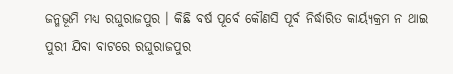ଜନ୍ମଭୂମି ମଧ୍ୟ ରଘୁରାଜପୁର । କିଛି ବର୍ଷ ପୂର୍ବେ କୌଣସି ପୂର୍ବ ନିର୍ଦ୍ଧାରିତ କାର୍ୟ୍ୟକ୍ରମ ନ ଥାଇ ପୁରୀ ଯିବା ବାଟରେ ରଘୁରାଜପୁର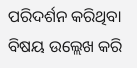ପରିଦର୍ଶନ କରିଥିବା ବିଷୟ ଉଲ୍ଲେଖ କରି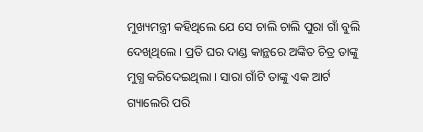ମୁଖ୍ୟମନ୍ତ୍ରୀ କହିଥିଲେ ଯେ ସେ ଚାଲି ଚାଲି ପୁରା ଗାଁ ବୁଲି ଦେଖିଥିଲେ । ପ୍ରତି ଘର ଦାଣ୍ଡ କାନ୍ଥରେ ଅଙ୍କିତ ଚିତ୍ର ତାଙ୍କୁ ମୁଗ୍ଧ କରିଦେଇଥିଲା । ସାରା ଗାଁଟି ତାଙ୍କୁ ଏକ ଆର୍ଟ ଗ୍ୟାଲେରି ପରି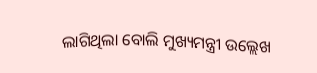ଲାଗିଥିଲା ବୋଲି ମୁଖ୍ୟମନ୍ତ୍ରୀ ଉଲ୍ଲେଖ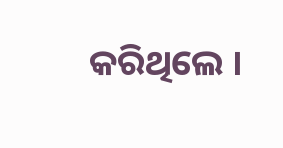କରିଥିଲେ ।